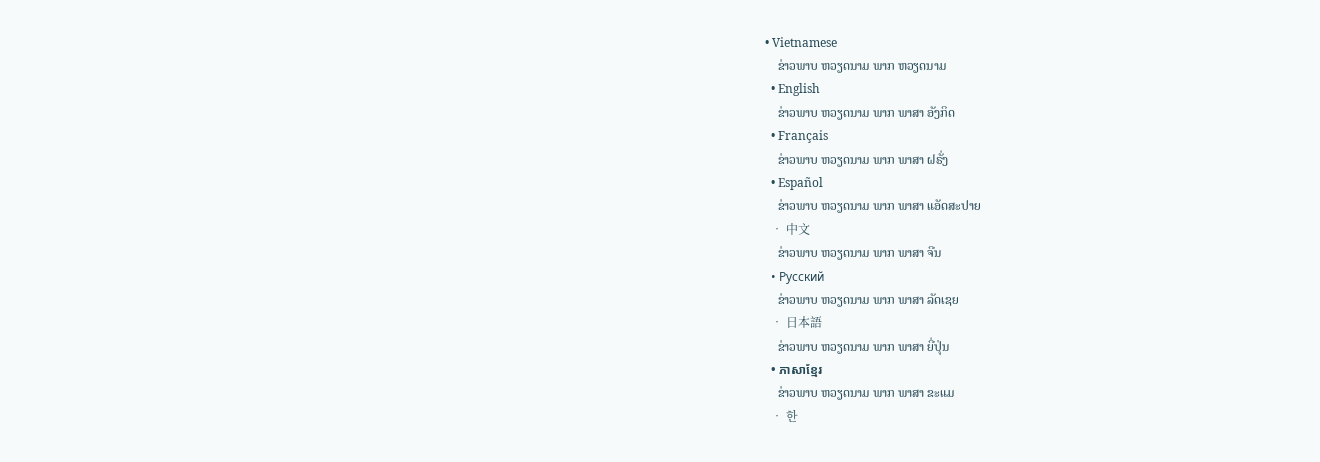• Vietnamese
    ຂ່າວພາບ ຫວຽດນາມ ພາກ ຫວຽດນາມ
  • English
    ຂ່າວພາບ ຫວຽດນາມ ພາກ ພາສາ ອັງກິດ
  • Français
    ຂ່າວພາບ ຫວຽດນາມ ພາກ ພາສາ ຝຣັ່ງ
  • Español
    ຂ່າວພາບ ຫວຽດນາມ ພາກ ພາສາ ແອັດສະປາຍ
  • 中文
    ຂ່າວພາບ ຫວຽດນາມ ພາກ ພາສາ ຈີນ
  • Русский
    ຂ່າວພາບ ຫວຽດນາມ ພາກ ພາສາ ລັດເຊຍ
  • 日本語
    ຂ່າວພາບ ຫວຽດນາມ ພາກ ພາສາ ຍີ່ປຸ່ນ
  • ភាសាខ្មែរ
    ຂ່າວພາບ ຫວຽດນາມ ພາກ ພາສາ ຂະແມ
  • 한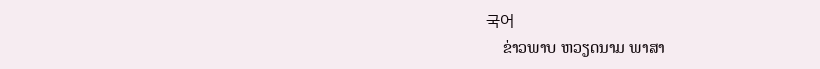국어
    ຂ່າວພາບ ຫວຽດນາມ ພາສາ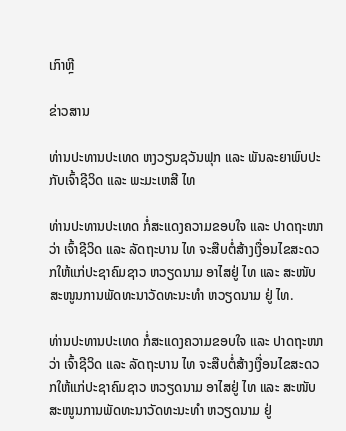ເກົາຫຼີ

ຂ່າວສານ

ທ່ານປະທານປະເທດ ຫງວຽນຊວັນຟຸກ ແລະ ພັນລະຍາພົບປະກັບເຈົ້າຊີວິດ ແລະ ພະມະເຫສີ ໄທ

ທ່ານປະທານປະເທດ ກໍ່ສະແດງຄວາມຂອບໃຈ ແລະ ປາດຖະໜາວ່າ ເຈົ້າຊີວິດ ແລະ ລັດຖະບານ ໄທ ຈະສືບຕໍ່ສ້າງເງື່ອນໄຂສະດວກໃຫ້ແກ່ປະຊາຄົມຊາວ ຫວຽດນາມ ອາໄສຢູ່ ໄທ ແລະ ສະໜັບສະໜູນການພັດທະນາວັດທະນະທຳ ຫວຽດນາມ ຢູ່ ໄທ.

ທ່ານປະທານປະເທດ ກໍ່ສະແດງຄວາມຂອບໃຈ ແລະ ປາດຖະໜາວ່າ ເຈົ້າຊີວິດ ແລະ ລັດຖະບານ ໄທ ຈະສືບຕໍ່ສ້າງເງື່ອນໄຂສະດວກໃຫ້ແກ່ປະຊາຄົມຊາວ ຫວຽດນາມ ອາໄສຢູ່ ໄທ ແລະ ສະໜັບສະໜູນການພັດທະນາວັດທະນະທຳ ຫວຽດນາມ ຢູ່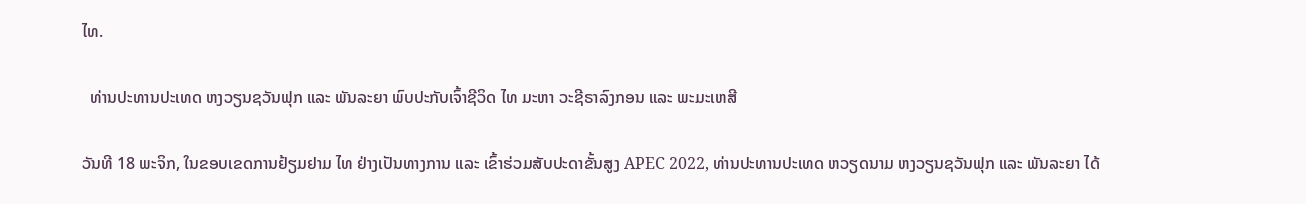ໄທ.

  ທ່ານປະທານປະເທດ ຫງວຽນຊວັນຟຸກ ແລະ ພັນລະຍາ ພົບປະກັບເຈົ້າຊີວິດ ໄທ ມະຫາ ວະຊີຣາລົງກອນ ແລະ ພະມະເຫສີ

ວັນທີ 18 ພະຈິກ, ໃນຂອບເຂດການຢ້ຽມຢາມ ໄທ ຢ່າງເປັນທາງການ ແລະ ເຂົ້າຮ່ວມສັບປະດາຂັ້ນສູງ APEC 2022, ທ່ານປະທານປະເທດ ຫວຽດນາມ ຫງວຽນຊວັນຟຸກ ແລະ ພັນລະຍາ ໄດ້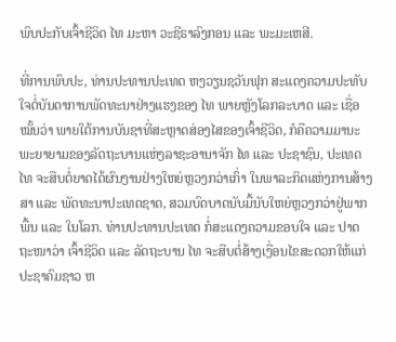ພົບປະກັບເຈົ້າຊີວິດ ໄທ ມະຫາ ວະຊີຣາລົງກອນ ແລະ ພະມະເຫສີ.

ທີ່ການພົບປະ, ທ່ານປະທານປະເທດ ຫງວຽນຊວັນຟຸກ ສະແດງຄວາມປະທັບໃຈຕໍ່ບັນດາການພັດທະນາຢ່າງແຮງຂອງ ໄທ ພາຍຫຼັງໂລກລະບາດ ແລະ ເຊື່ອໝັ້ນວ່າ ພາຍໃຕ້ການບັນຊາທີ່ສະຫຼາດສ່ອງໄສຂອງເຈົ້າຊີວິດ, ກໍຄືຄວາມມານະພະຍາຍາມຂອງລັດຖະບານແຫ່ງລາຊະອານາຈັກ ໄທ ແລະ ປະຊາຊົນ, ປະເທດ ໄທ ຈະສືບຕໍ່ຍາດໄດ້ຜົນງານຢ່າງໃຫຍ່ຫຼວງກວ່າເກົ່າ ໃນພາລະກິດແຫ່ງການສ້າງສາ ແລະ ພັດທະນາປະເທດຊາດ, ສວມບົດບາດນັບມື້ນັບໃຫຍ່ຫຼວງກວ່າຢູ່ພາກພື້ນ ແລະ ໃນໂລກ. ທ່ານປະທານປະເທດ ກໍ່ສະແດງຄວາມຂອບໃຈ ແລະ ປາດຖະໜາວ່າ ເຈົ້າຊີວິດ ແລະ ລັດຖະບານ ໄທ ຈະສືບຕໍ່ສ້າງເງື່ອນໄຂສະດວກໃຫ້ແກ່ປະຊາຄົມຊາວ ຫ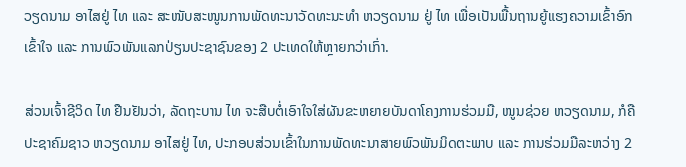ວຽດນາມ ອາໄສຢູ່ ໄທ ແລະ ສະໜັບສະໜູນການພັດທະນາວັດທະນະທຳ ຫວຽດນາມ ຢູ່ ໄທ ເພື່ອເປັນພື້ນຖານຍູ້ແຮງຄວາມເຂົ້າອົກເຂົ້າໃຈ ແລະ ການພົວພັນແລກປ່ຽນປະຊາຊົນຂອງ 2 ປະເທດໃຫ້ຫຼາຍກວ່າເກົ່າ.

ສ່ວນເຈົ້າຊີວິດ ໄທ ຢືນຢັນວ່າ, ລັດຖະບານ ໄທ ຈະສືບຕໍ່ເອົາໃຈໃສ່ຜັນຂະຫຍາຍບັນດາໂຄງການຮ່ວມມື, ໜູນຊ່ວຍ ຫວຽດນາມ, ກໍຄືປະຊາຄົມຊາວ ຫວຽດນາມ ອາໄສຢູ່ ໄທ, ປະກອບສ່ວນເຂົ້າໃນການພັດທະນາສາຍພົວພັນມິດຕະພາບ ແລະ ການຮ່ວມມືລະຫວ່າງ 2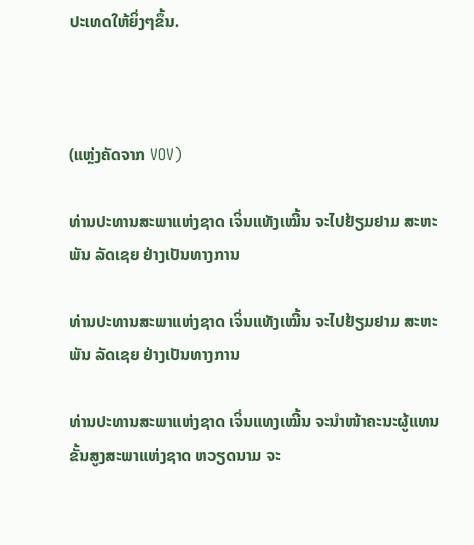ປະເທດໃຫ້ຍິ່ງໆຂຶ້ນ.



(ແຫຼ່ງຄັດຈາກ VOV)

ທ່ານປະທານສະພາແຫ່ງຊາດ ເຈິ່ນແທັງເໝີ້ນ ຈະໄປຢ້ຽມຢາມ ສະຫະພັນ ລັດເຊຍ ຢ່າງເປັນທາງການ

ທ່ານປະທານສະພາແຫ່ງຊາດ ເຈິ່ນແທັງເໝີ້ນ ຈະໄປຢ້ຽມຢາມ ສະຫະພັນ ລັດເຊຍ ຢ່າງເປັນທາງການ

ທ່ານປະທານສະພາແຫ່ງຊາດ ເຈິ່ນແທງເໝີ້ນ ຈະນຳໜ້າຄະນະຜູ້ແທນຂັ້ນສູງສະພາແຫ່ງຊາດ ຫວຽດນາມ ຈະ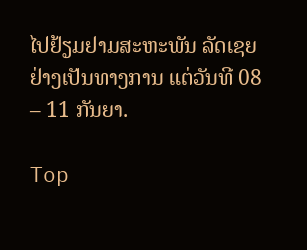ໄປຢ້ຽມຢາມສະຫະພັນ ລັດເຊຍ ຢ່າງເປັນທາງການ ແຕ່ວັນທີ 08 – 11 ກັນຍາ.

Top